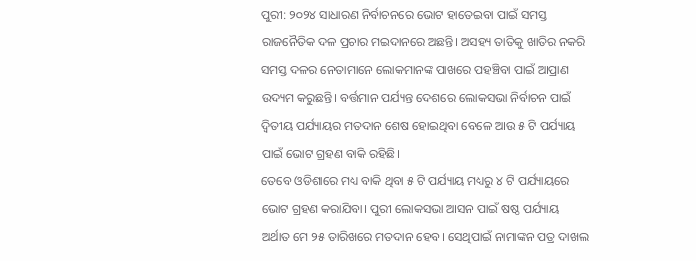ପୁରୀ: ୨୦୨୪ ସାଧାରଣ ନିର୍ବାଚନରେ ଭୋଟ ହାତେଇବା ପାଇଁ ସମସ୍ତ ରାଜନୈତିକ ଦଳ ପ୍ରଚାର ମଇଦାନରେ ଅଛନ୍ତି। ଅସହ୍ୟ ତାତିକୁ ଖାତିର ନକରି ସମସ୍ତ ଦଳର ନେତାମାନେ ଲୋକମାନଙ୍କ ପାଖରେ ପହଞ୍ଚିବା ପାଇଁ ଆପ୍ରାଣ ଉଦ୍ୟମ କରୁଛନ୍ତି। ବର୍ତ୍ତମାନ ପର୍ଯ୍ୟନ୍ତ ଦେଶରେ ଲୋକସଭା ନିର୍ବାଚନ ପାଇଁ ଦ୍ଵିତୀୟ ପର୍ଯ୍ୟାୟର ମତଦାନ ଶେଷ ହୋଇଥିବା ବେଳେ ଆଉ ୫ ଟି ପର୍ଯ୍ୟାୟ ପାଇଁ ଭୋଟ ଗ୍ରହଣ ବାକି ରହିଛି।
ତେବେ ଓଡିଶାରେ ମଧ୍ୟ ବାକି ଥିବା ୫ ଟି ପର୍ଯ୍ୟାୟ ମଧ୍ୟରୁ ୪ ଟି ପର୍ଯ୍ୟାୟରେ ଭୋଟ ଗ୍ରହଣ କରାଯିବା। ପୁରୀ ଲୋକସଭା ଆସନ ପାଇଁ ଷଷ୍ଠ ପର୍ଯ୍ୟାୟ ଅର୍ଥାତ ମେ ୨୫ ତାରିଖରେ ମତଦାନ ହେବ। ସେଥିପାଇଁ ନାମାଙ୍କନ ପତ୍ର ଦାଖଲ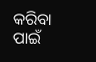କରିବା ପାଇଁ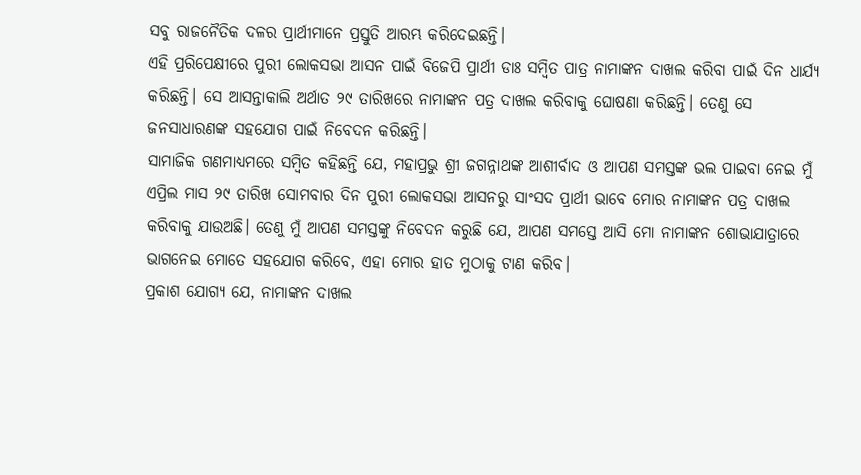ସବୁ ରାଜନୈତିକ ଦଳର ପ୍ରାର୍ଥୀମାନେ ପ୍ରସ୍ତୁତି ଆରମ୍ଭ କରିଦେଇଛନ୍ତି।
ଏହି ପ୍ରରିପେକ୍ଷୀରେ ପୁରୀ ଲୋକସଭା ଆସନ ପାଇଁ ବିଜେପି ପ୍ରାର୍ଥୀ ଡାଃ ସମ୍ବିତ ପାତ୍ର ନାମାଙ୍କନ ଦାଖଲ କରିବା ପାଇଁ ଦିନ ଧାର୍ଯ୍ୟ କରିଛନ୍ତି। ସେ ଆସନ୍ତାକାଲି ଅର୍ଥାତ ୨୯ ତାରିଖରେ ନାମାଙ୍କନ ପତ୍ର ଦାଖଲ କରିବାକୁ ଘୋଷଣା କରିଛନ୍ତି। ତେଣୁ ସେ ଜନସାଧାରଣଙ୍କ ସହଯୋଗ ପାଇଁ ନିବେଦନ କରିଛନ୍ତି।
ସାମାଜିକ ଗଣମାଧ୍ୟମରେ ସମ୍ବିତ କହିଛନ୍ତି ଯେ, ମହାପ୍ରଭୁ ଶ୍ରୀ ଜଗନ୍ନାଥଙ୍କ ଆଶୀର୍ବାଦ ଓ ଆପଣ ସମସ୍ତଙ୍କ ଭଲ ପାଇବା ନେଇ ମୁଁ ଏପ୍ରିଲ ମାସ ୨୯ ତାରିଖ ସୋମବାର ଦିନ ପୁରୀ ଲୋକସଭା ଆସନରୁ ସାଂସଦ ପ୍ରାର୍ଥୀ ଭାବେ ମୋର ନାମାଙ୍କନ ପତ୍ର ଦାଖଲ କରିବାକୁ ଯାଉଅଛି। ତେଣୁ ମୁଁ ଆପଣ ସମସ୍ତଙ୍କୁ ନିବେଦନ କରୁଛି ଯେ, ଆପଣ ସମସ୍ତେ ଆସି ମୋ ନାମାଙ୍କନ ଶୋଭାଯାତ୍ରାରେ ଭାଗନେଇ ମୋତେ ସହଯୋଗ କରିବେ, ଏହା ମୋର ହାତ ମୁଠାକୁ ଟାଣ କରିବ।
ପ୍ରକାଶ ଯୋଗ୍ୟ ଯେ, ନାମାଙ୍କନ ଦାଖଲ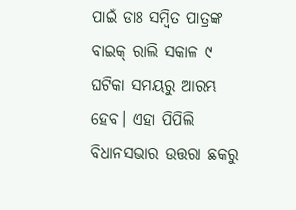ପାଇଁ ଡାଃ ସମ୍ବିତ ପାତ୍ରଙ୍କ ବାଇକ୍ ରାଲି ସକାଳ ୯ ଘଟିକା ସମୟରୁ ଆରମ୍ଭ ହେବ। ଏହା ପିପିଲି ବିଧାନସଭାର ଉତ୍ତରା ଛକରୁ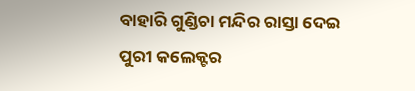ବାହାରି ଗୁଣ୍ଡିଚା ମନ୍ଦିର ରାସ୍ତା ଦେଇ ପୁରୀ କଲେକ୍ଟର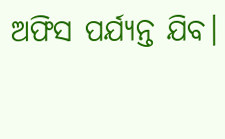ଅଫିସ ପର୍ଯ୍ୟନ୍ତ ଯିବ।